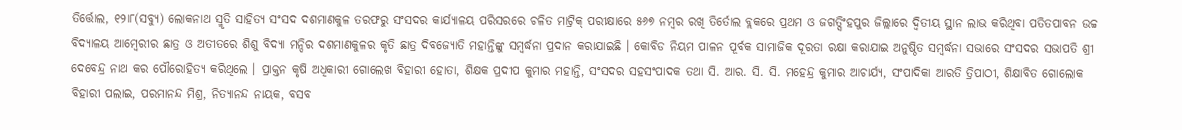ତିର୍ତ୍ତୋଲ, ୧୨ା୮(ସବ୍ୟୁ) ଲୋକନାଥ ସ୍ମୃତି ସାହିତ୍ୟ ସଂସଦ ଦଶମାଣକୁଳ ତରଫରୁ ସଂସଦର କାର୍ଯ୍ୟାଳୟ ପରିସରରେ ଚଳିତ ମାଟ୍ରିକ୍ ପରୀକ୍ଷାରେ ୫୬୭ ନମ୍ବର ରଖି ତିର୍ତୋଲ ବ୍ଲକରେ ପ୍ରଥମ ଓ ଜଗତ୍ସିଂହପୁର ଜିଲ୍ଲାରେ ଦ୍ୱିତୀୟ ସ୍ଥାନ ଲାଭ କରିଥିବା ପତିତପାବନ ଉଚ୍ଚ ବିଦ୍ୟାଳୟ ଆମ୍ବେରୀର ଛାତ୍ର ଓ ଅତୀତରେ ଶିଶୁ ବିଦ୍ୟା ମନ୍ଦିର ଦଶମାଣକୁଳର କୃତି ଛାତ୍ର ଦିବଜ୍ୟୋତି ମହାନ୍ତିଙ୍କୁ ସମ୍ବର୍ଦ୍ଧନା ପ୍ରଦାନ କରାଯାଇଛି । କୋବିଡ ନିୟମ ପାଳନ ପୂର୍ବକ ସାମାଜିକ ଦୂରତା ରକ୍ଷା କରାଯାଇ ଅନୁଷ୍ଠିତ ସମ୍ବର୍ଦ୍ଧନା ସଭାରେ ସଂସଦର ସଭାପତି ଶ୍ରୀ ଦେବେନ୍ଦ୍ର ନାଥ କର ପୌରୋହିତ୍ୟ କରିଥିଲେ । ପ୍ରାକ୍ତନ କୃଷି ଅଧିକାରୀ ଗୋଲେଖ ବିହାରୀ ହୋତା, ଶିକ୍ଷକ ପ୍ରଦୀପ କୁମାର ମହାନ୍ତି, ସଂସଦର ସହସଂପାଦକ ତଥା ସି. ଆର. ସି. ସି. ମହେନ୍ଦ୍ର କୁମାର ଆଚାର୍ଯ୍ୟ, ସଂପାଦିକା ଆରତି ତ୍ରିପାଠୀ, ଶିକ୍ଷାବିତ ଗୋଲୋକ ବିହାରୀ ପଲାଇ, ପରମାନନ୍ଦ ମିଶ୍ର, ନିତ୍ୟାନନ୍ଦ ନାୟକ, ବସବ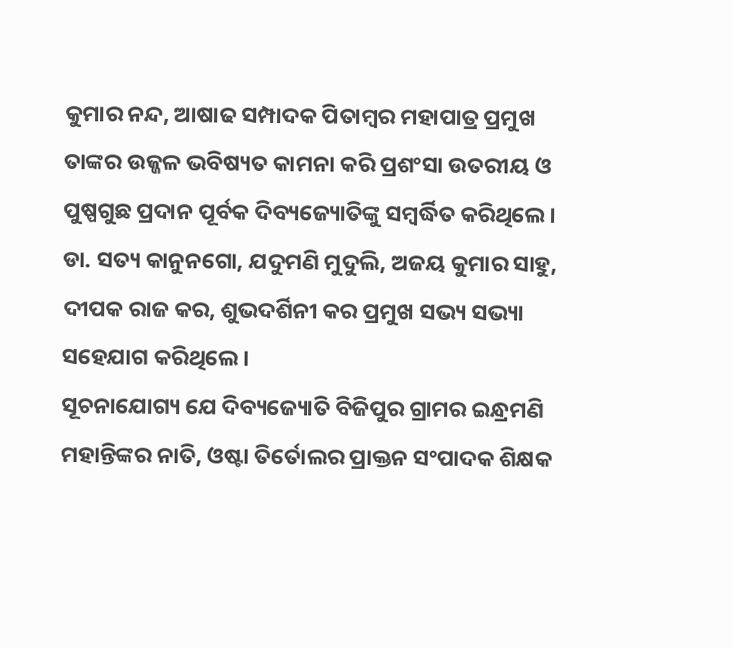କୁମାର ନନ୍ଦ, ଆଷାଢ ସମ୍ପାଦକ ପିତାମ୍ବର ମହାପାତ୍ର ପ୍ରମୁଖ ତାଙ୍କର ଉଜ୍ଜଳ ଭବିଷ୍ୟତ କାମନା କରି ପ୍ରଶଂସା ଉତରୀୟ ଓ ପୁଷ୍ପଗୁଛ ପ୍ରଦାନ ପୂର୍ବକ ଦିବ୍ୟଜ୍ୟୋତିଙ୍କୁ ସମ୍ବର୍ଦ୍ଧିତ କରିଥିଲେ । ଡା. ସତ୍ୟ କାନୁନଗୋ, ଯଦୁମଣି ମୁଦୁଲି, ଅଜୟ କୁମାର ସାହୁ, ଦୀପକ ରାଜ କର, ଶୁଭଦର୍ଶିନୀ କର ପ୍ରମୁଖ ସଭ୍ୟ ସଭ୍ୟା ସହେଯାଗ କରିଥିଲେ ।
ସୂଚନାଯୋଗ୍ୟ ଯେ ଦିବ୍ୟଜ୍ୟୋତି ବିଜିପୁର ଗ୍ରାମର ଇନ୍ଧ୍ରମଣି ମହାନ୍ତିଙ୍କର ନାତି, ଓଷ୍ଟା ତିର୍ତୋଲର ପ୍ରାକ୍ତନ ସଂପାଦକ ଶିକ୍ଷକ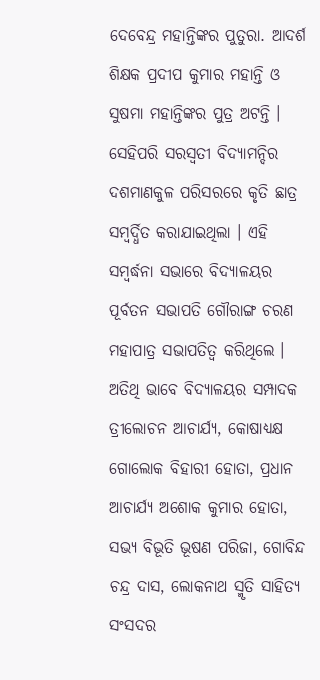ଦେବେନ୍ଦ୍ର ମହାନ୍ତିଙ୍କର ପୁତୁରା. ଆଦର୍ଶ ଶିକ୍ଷକ ପ୍ରଦୀପ କୁମାର ମହାନ୍ତି ଓ ସୁଷମା ମହାନ୍ତିଙ୍କର ପୁତ୍ର ଅଟନ୍ତି । ସେହିପରି ସରସ୍ୱତୀ ବିଦ୍ୟାମନ୍ଦିର ଦଶମାଣକୁଳ ପରିସରରେ କୃତି ଛାତ୍ର ସମ୍ବର୍ଦ୍ଧିତ କରାଯାଇଥିଲା । ଏହି ସମ୍ବର୍ଦ୍ଧନା ସଭାରେ ବିଦ୍ୟାଳୟର ପୂର୍ବତନ ସଭାପତି ଗୌରାଙ୍ଗ ଚରଣ ମହାପାତ୍ର ସଭାପତିତ୍ୱ କରିଥିଲେ । ଅତିଥି ଭାବେ ବିଦ୍ୟାଳୟର ସମ୍ପାଦକ ତ୍ରୀଲୋଚନ ଆଚାର୍ଯ୍ୟ, କୋଷାଧ୍ୟକ୍ଷ ଗୋଲୋକ ବିହାରୀ ହୋତା, ପ୍ରଧାନ ଆଚାର୍ଯ୍ୟ ଅଶୋକ କୁମାର ହୋତା, ସଭ୍ୟ ବିଭୂତି ଭୂଷଣ ପରିଜା, ଗୋବିନ୍ଦ ଚନ୍ଦ୍ର ଦାସ, ଲୋକନାଥ ସ୍ମୃତି ସାହିତ୍ୟ ସଂସଦର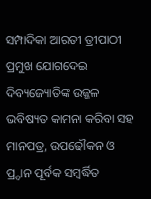ସମ୍ପାଦିକା ଆରତୀ ତ୍ରୀପାଠୀ ପ୍ରମୁଖ ଯୋଗଦେଇ ଦିବ୍ୟଜ୍ୟୋତିଙ୍କ ଉଜ୍ଜଳ ଭବିଷ୍ୟତ କାମନା କରିବା ସହ ମାନପତ୍ର, ଉପଢୌକନ ଓ ପ୍ର୍ଦାନ ପୂର୍ବକ ସମ୍ବର୍ଦ୍ଧିତ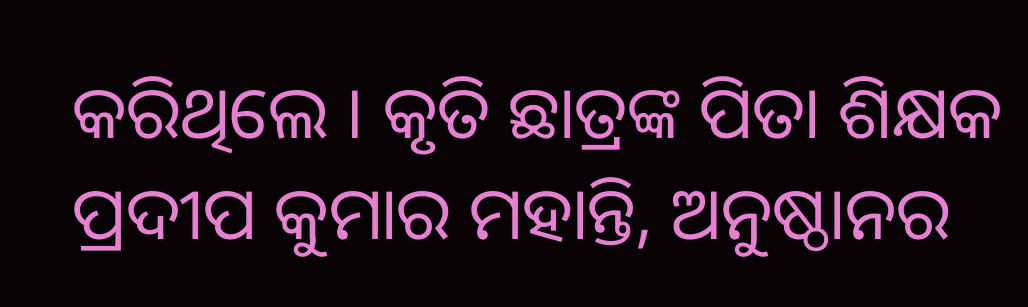କରିଥିଲେ । କୃତି ଛାତ୍ରଙ୍କ ପିତା ଶିକ୍ଷକ ପ୍ରଦୀପ କୁମାର ମହାନ୍ତି, ଅନୁଷ୍ଠାନର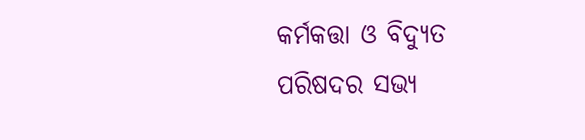କର୍ମକତ୍ତା ଓ ବିଦ୍ୟୁତ ପରିଷଦର ସଭ୍ୟ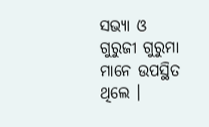ସଭ୍ୟା ଓ ଗୁରୁଜୀ ଗୁରୁମା ମାନେ ଉପସ୍ଥିତ ଥିଲେ ।